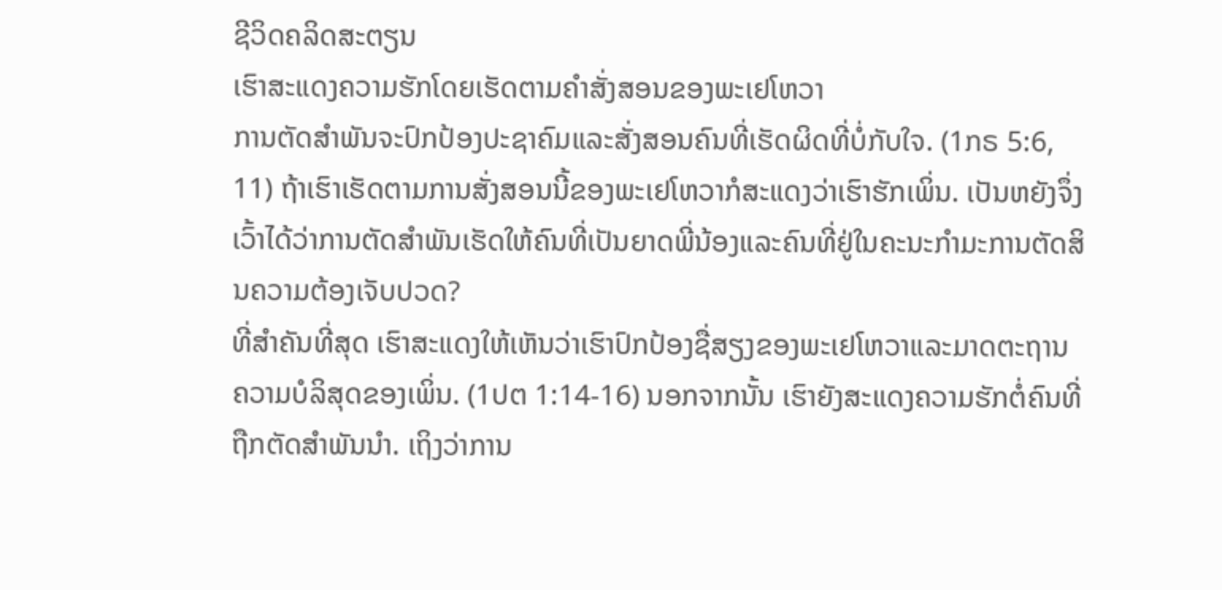ຊີວິດຄລິດສະຕຽນ
ເຮົາສະແດງຄວາມຮັກໂດຍເຮັດຕາມຄຳສັ່ງສອນຂອງພະເຢໂຫວາ
ການຕັດສຳພັນຈະປົກປ້ອງປະຊາຄົມແລະສັ່ງສອນຄົນທີ່ເຮັດຜິດທີ່ບໍ່ກັບໃຈ. (1ກຣ 5:6, 11) ຖ້າເຮົາເຮັດຕາມການສັ່ງສອນນີ້ຂອງພະເຢໂຫວາກໍສະແດງວ່າເຮົາຮັກເພິ່ນ. ເປັນຫຍັງຈຶ່ງເວົ້າໄດ້ວ່າການຕັດສຳພັນເຮັດໃຫ້ຄົນທີ່ເປັນຍາດພີ່ນ້ອງແລະຄົນທີ່ຢູ່ໃນຄະນະກຳມະການຕັດສິນຄວາມຕ້ອງເຈັບປວດ?
ທີ່ສຳຄັນທີ່ສຸດ ເຮົາສະແດງໃຫ້ເຫັນວ່າເຮົາປົກປ້ອງຊື່ສຽງຂອງພະເຢໂຫວາແລະມາດຕະຖານຄວາມບໍລິສຸດຂອງເພິ່ນ. (1ປຕ 1:14-16) ນອກຈາກນັ້ນ ເຮົາຍັງສະແດງຄວາມຮັກຕໍ່ຄົນທີ່ຖືກຕັດສຳພັນນຳ. ເຖິງວ່າການ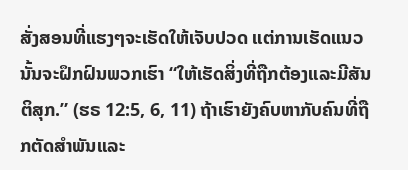ສັ່ງສອນທີ່ແຮງໆຈະເຮັດໃຫ້ເຈັບປວດ ແຕ່ການເຮັດແນວນັ້ນຈະຝຶກຝົນພວກເຮົາ “ໃຫ້ເຮັດສິ່ງທີ່ຖືກຕ້ອງແລະມີສັນຕິສຸກ.” (ຮຣ 12:5, 6, 11) ຖ້າເຮົາຍັງຄົບຫາກັບຄົນທີ່ຖືກຕັດສຳພັນແລະ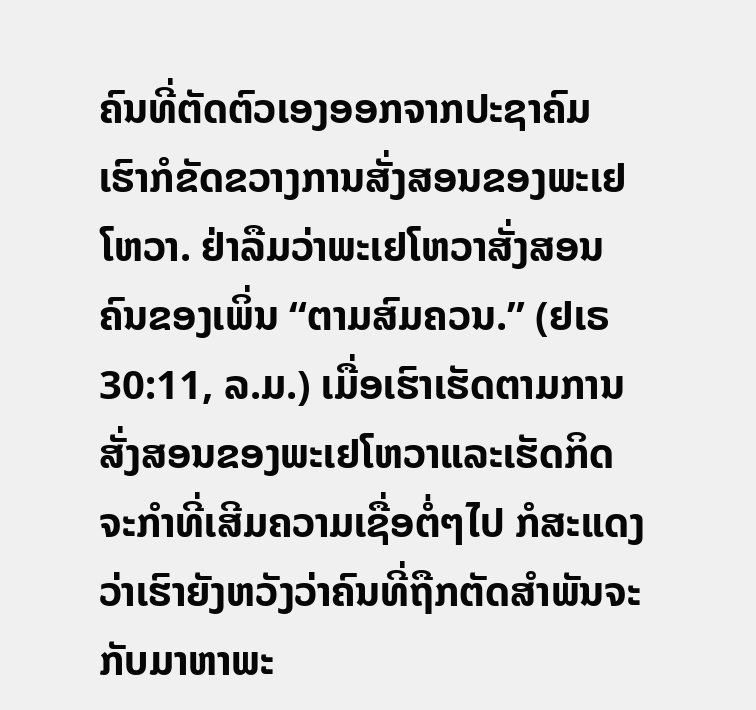ຄົນທີ່ຕັດຕົວເອງອອກຈາກປະຊາຄົມ ເຮົາກໍຂັດຂວາງການສັ່ງສອນຂອງພະເຢໂຫວາ. ຢ່າລືມວ່າພະເຢໂຫວາສັ່ງສອນຄົນຂອງເພິ່ນ “ຕາມສົມຄວນ.” (ຢເຣ 30:11, ລ.ມ.) ເມື່ອເຮົາເຮັດຕາມການສັ່ງສອນຂອງພະເຢໂຫວາແລະເຮັດກິດຈະກຳທີ່ເສີມຄວາມເຊື່ອຕໍ່ໆໄປ ກໍສະແດງວ່າເຮົາຍັງຫວັງວ່າຄົນທີ່ຖືກຕັດສຳພັນຈະກັບມາຫາພະ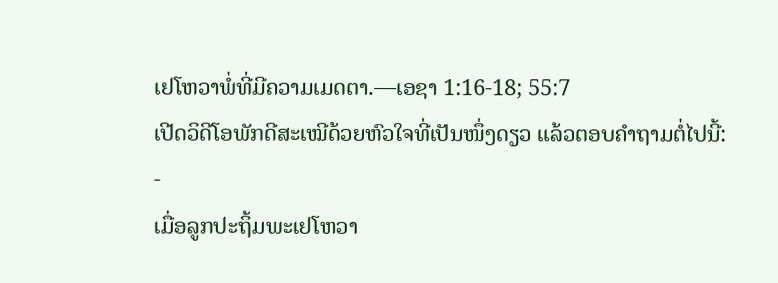ເຢໂຫວາພໍ່ທີ່ມີຄວາມເມດຕາ.—ເອຊາ 1:16-18; 55:7
ເປີດວິດີໂອພັກດີສະເໝີດ້ວຍຫົວໃຈທີ່ເປັນໜຶ່ງດຽວ ແລ້ວຕອບຄຳຖາມຕໍ່ໄປນີ້:
-
ເມື່ອລູກປະຖິ້ມພະເຢໂຫວາ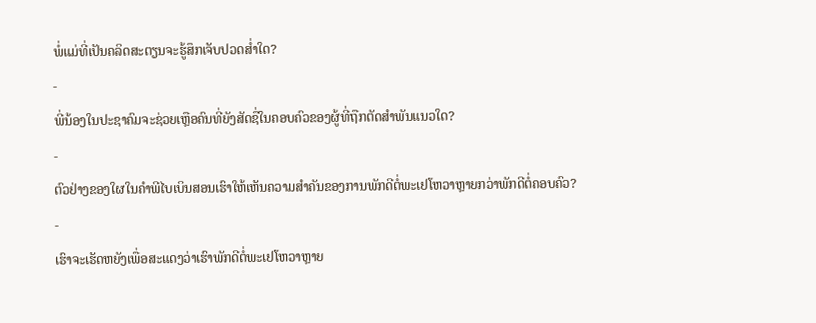ພໍ່ແມ່ທີ່ເປັນຄລິດສະຕຽນຈະຮູ້ສຶກເຈັບປວດສ່ຳໃດ?
-
ພີ່ນ້ອງໃນປະຊາຄົມຈະຊ່ວຍເຫຼືອຄົນທີ່ຍັງສັດຊື່ໃນຄອບຄົວຂອງຜູ້ທີ່ຖືກຕັດສຳພັນແນວໃດ?
-
ຕົວຢ່າງຂອງໃຜໃນຄຳພີໄບເບິນສອນເຮົາໃຫ້ເຫັນຄວາມສຳຄັນຂອງການພັກດີຕໍ່ພະເຢໂຫວາຫຼາຍກວ່າພັກດີຕໍ່ຄອບຄົວ?
-
ເຮົາຈະເຮັດຫຍັງເພື່ອສະແດງວ່າເຮົາພັກດີຕໍ່ພະເຢໂຫວາຫຼາຍ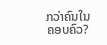ກວ່າຄົນໃນຄອບຄົວ?